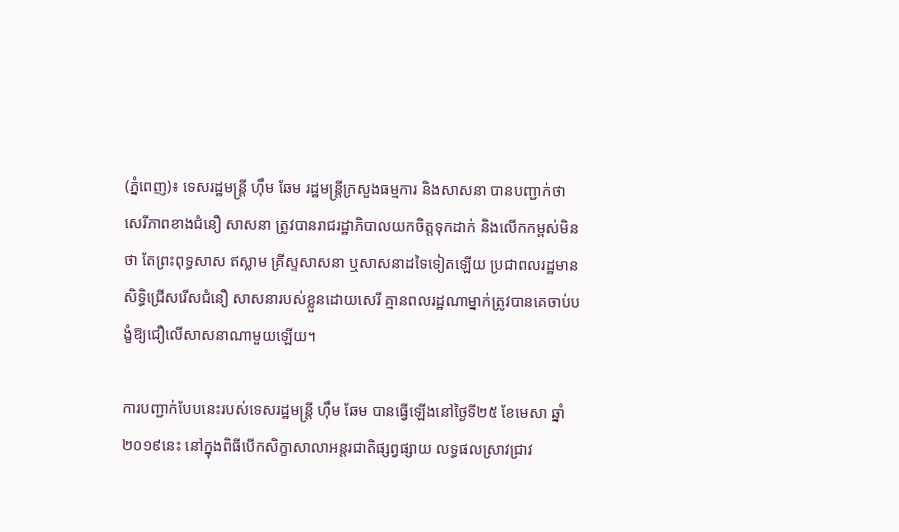(ភ្នំពេញ)៖ ទេសរដ្ឋមន្រ្តី ហ៊ឹម ឆែម រដ្ឋមន្រ្តីក្រសួងធម្មការ និងសាសនា បានបញ្ជាក់ថា សេរីភាពខាងជំនឿ សាសនា ត្រូវបានរាជរដ្ឋាភិបាលយកចិត្តទុកដាក់ និងលើកកម្ពស់មិនថា តែព្រះពុទ្ធសាស ឥស្លាម គ្រីស្ទសាសនា ឬសាសនាដទៃទៀតឡើយ ប្រជាពលរដ្ឋមានសិទ្ធិជ្រើសរើសជំនឿ សាសនារបស់ខ្លួនដោយសេរី គ្មានពលរដ្ឋណាម្នាក់ត្រូវបានគេចាប់បង្ខំឱ្យជឿលើសាសនាណាមួយឡើយ។

ការបញ្ជាក់បែបនេះរបស់ទេសរដ្ឋមន្ត្រី ហ៊ឹម ឆែម បានធ្វើឡើងនៅថ្ងៃទី២៥ ខែមេសា ឆ្នាំ២០១៩នេះ នៅក្នុងពិធីបើកសិក្ខាសាលាអន្តរជាតិផ្សព្វផ្សាយ លទ្ធផលស្រាវជ្រាវ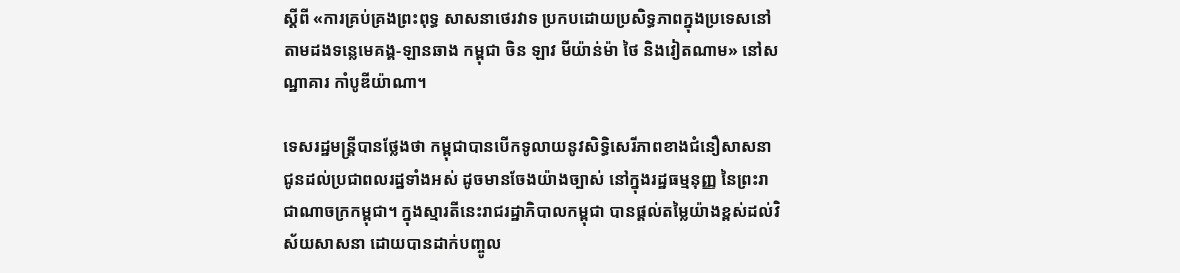ស្តីពី «ការគ្រប់គ្រងព្រះពុទ្ធ សាសនាថេរវាទ ប្រកបដោយប្រសិទ្ធភាពក្នុងប្រទេសនៅតាមដងទន្លេមេគង្គ-ឡានឆាង កម្ពុជា ចិន ឡាវ មីយ៉ាន់ម៉ា ថៃ និងវៀតណាម» នៅសណ្ឋាគារ កាំបូឌីយ៉ាណា។

ទេសរដ្ឋមន្ត្រីបានថ្លែងថា កម្ពុជាបានបើកទូលាយនូវសិទ្ធិសេរីភាពខាងជំនឿសាសនា ជូនដល់ប្រជាពលរដ្ឋទាំងអស់ ដូចមានចែងយ៉ាងច្បាស់ នៅក្នុងរដ្ឋធម្មនុញ្ញ នៃព្រះរាជាណាចក្រកម្ពុជា។ ក្នុងស្មារតីនេះរាជរដ្ឋាភិបាលកម្ពុជា បានផ្តល់តម្លៃយ៉ាងខ្ពស់ដល់វិស័យសាសនា ដោយបានដាក់បញ្ចូល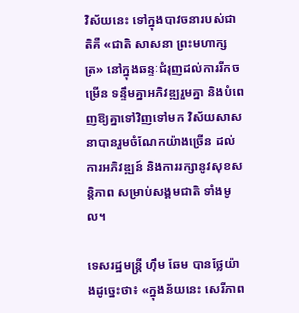វិស័យនេះ ទៅក្នុងបាវចនារបស់ជាតិគឺ «ជាតិ សាសនា ព្រះមហាក្សត្រ» នៅក្នុងឆន្ទៈជំរុញដល់ការរីកចម្រើន ទន្ទឹមគ្នាអភិវឌ្ឍរួមគ្នា និងបំពេញឱ្យគ្នាទៅវិញទៅមក វិស័យសាសនាបានរួមចំណែកយ៉ាងច្រើន ដល់ការអភិវឌ្ឍន៍ និងការរក្សានូវសុខសន្តិភាព សម្រាប់សង្គមជាតិ ទាំងមូល។

ទេសរដ្ឋមន្ត្រី ហ៊ឹម ឆែម បានថ្លែយ៉ាងដូច្នេះថា៖ «ក្នុងន័យនេះ សេរីភាព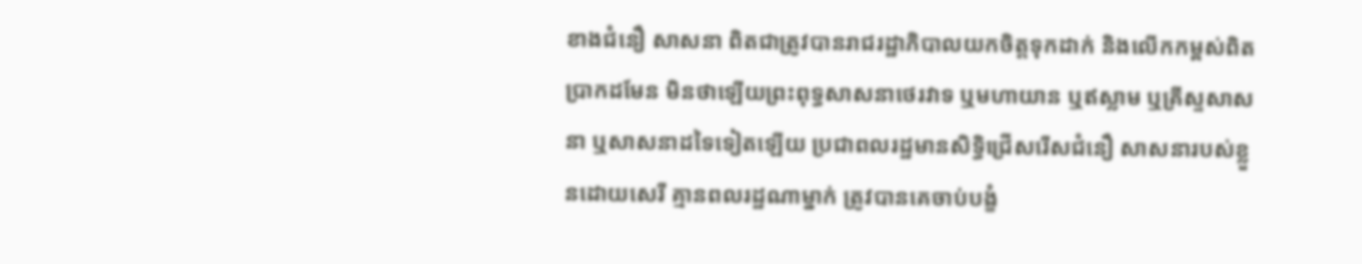ខាងជំនឿ សាសនា ពិតជាត្រូវបានរាជរដ្ឋាភិបាលយកចិត្តទុកដាក់ និងលើកកម្ពស់ពិតប្រាកដមែន មិនថាឡើយព្រះពុទ្ធសាសនាថេរវាទ ឬមហាយាន ឬឥស្លាម ឬគ្រីស្ទសាសនា ឬសាសនាដទៃទៀតឡើយ ប្រជាពលរដ្ឋមានសិទ្ធិជ្រើសរើសជំនឿ សាសនារបស់ខ្លួនដោយសេរី គ្មានពលរដ្ឋណាម្នាក់ ត្រូវបានគេចាប់បង្ខំ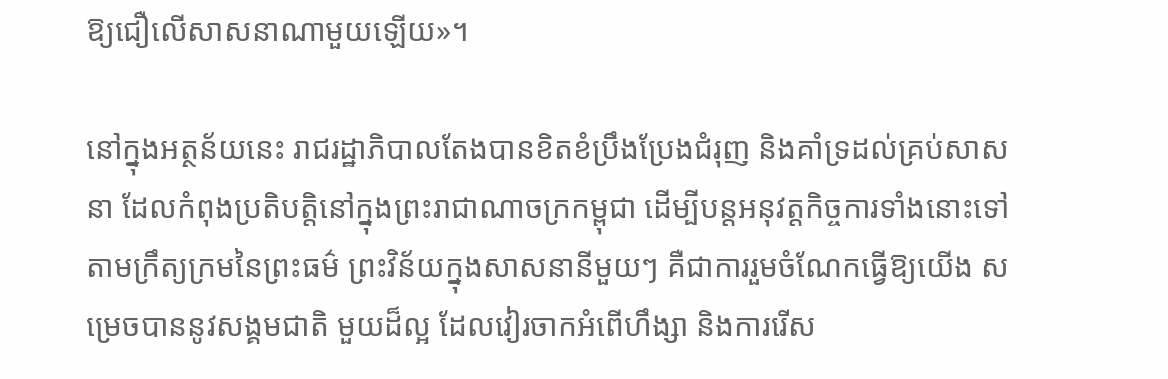ឱ្យជឿលើសាសនាណាមួយឡើយ»។

នៅក្នុងអត្ថន័យនេះ រាជរដ្ឋាភិបាលតែងបានខិតខំប្រឹងប្រែងជំរុញ និងគាំទ្រដល់គ្រប់សាសនា ដែលកំពុងប្រតិបត្តិនៅក្នុងព្រះរាជាណាចក្រកម្ពុជា ដើម្បីបន្តអនុវត្តកិច្ចការទាំងនោះទៅតាមក្រឹត្យក្រមនៃព្រះធម៌ ព្រះវិន័យក្នុងសាសនានីមួយៗ គឺជាការរួមចំណែកធ្វើឱ្យយើង សម្រេចបាននូវសង្គមជាតិ មួយដ៏ល្អ ដែលវៀរចាកអំពើហឹង្សា និងការរើស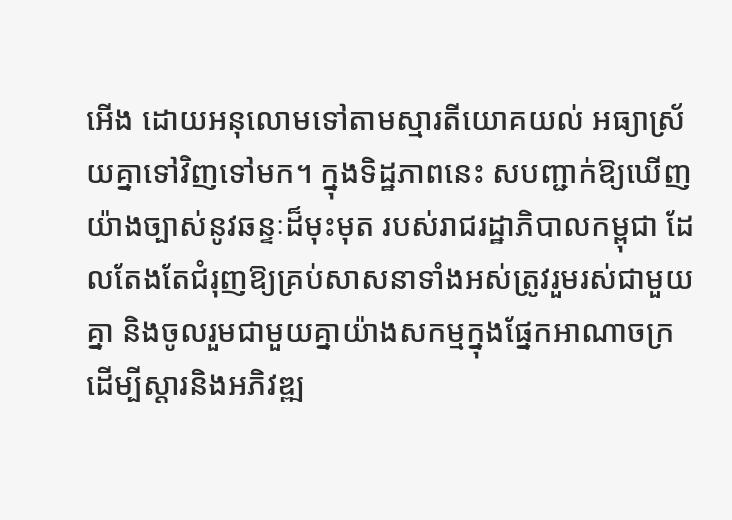អើង ដោយអនុលោមទៅតាមស្មារតីយោគយល់ អធ្យាស្រ័យគ្នាទៅវិញទៅមក។ ក្នុងទិដ្ឋភាពនេះ សបញ្ជាក់ឱ្យឃើញយ៉ាងច្បាស់នូវឆន្ទៈដ៏មុះមុត របស់រាជរដ្ឋាភិបាលកម្ពុជា ដែលតែងតែជំរុញឱ្យគ្រប់សាសនាទាំងអស់ត្រូវរួមរស់ជាមួយគ្នា និងចូលរួមជាមួយគ្នាយ៉ាងសកម្មក្នុងផ្នែកអាណាចក្រ ដើម្បីស្តារនិងអភិវឌ្ឍ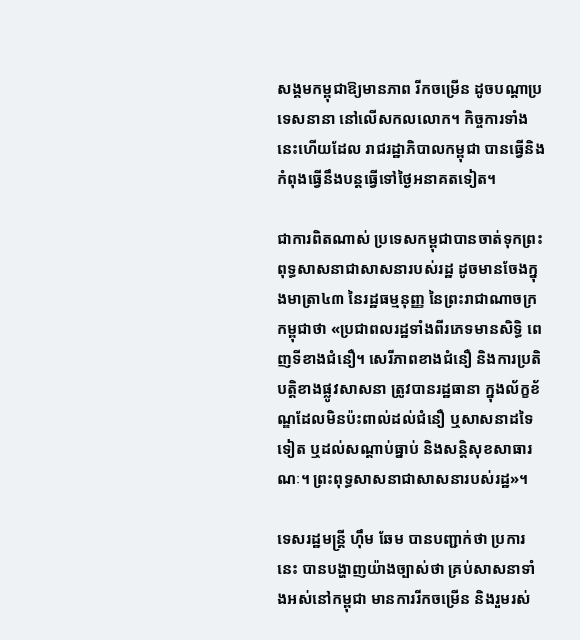សង្គមកម្ពុជាឱ្យមានភាព រីកចម្រើន ដូចបណ្តាប្រទេសនានា នៅលើសកលលោក។ កិច្ចការទាំងនេះហើយដែល រាជរដ្ឋាភិបាលកម្ពុជា បានធ្វើនិងកំពុងធ្វើនឹងបន្តធ្វើទៅថ្ងៃអនាគតទៀត។

ជាការពិតណាស់ ប្រទេសកម្ពុជាបានចាត់ទុកព្រះពុទ្ធសាសនាជាសាសនារបស់រដ្ឋ ដូចមានចែងក្នុងមាត្រា៤៣ នៃរដ្ឋធម្មនុញ្ញ នៃព្រះរាជាណាចក្រកម្ពុជាថា «ប្រជាពលរដ្ឋទាំងពីរភេទមានសិទ្ធិ ពេញទីខាងជំនឿ។ សេរីភាពខាងជំនឿ និងការប្រតិបត្តិខាងផ្លូវសាសនា ត្រូវបានរដ្ឋធានា ក្នុងល័ក្ខខ័ណ្ឌដែលមិនប៉ះពាល់ដល់ជំនឿ ឬសាសនាដទៃទៀត ឬដល់សណ្តាប់ធ្នាប់ និងសន្តិសុខសាធារណៈ។ ព្រះពុទ្ធសាសនាជាសាសនារបស់រដ្ឋ»។

ទេសរដ្ឋមន្ត្រី ហ៊ឹម ឆែម បានបញ្ជាក់ថា ប្រការនេះ បានបង្ហាញយ៉ាងច្បាស់ថា គ្រប់សាសនាទាំងអស់នៅកម្ពុជា មានការរីកចម្រើន និងរួមរស់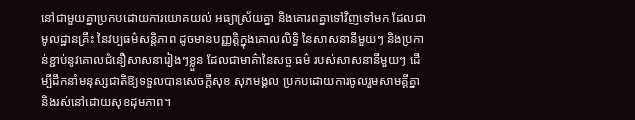នៅជាមួយគ្នាប្រកបដោយការយោគយល់ អធ្យាស្រ័យគ្នា និងគោរពគ្នាទៅវិញទៅមក ដែលជាមូលដ្ឋានគ្រឹះ នៃវប្បធម៌សន្តិភាព ដូចមានបញ្ញត្តិក្នុងគោលលិទ្ធិ នៃសាសនានីមួយៗ និងប្រកាន់ខ្ជាប់នូវគោលជំនឿសាសនារៀងៗខ្លួន ដែលជាមាគ៌ានៃសច្ចៈធម៌ របស់សាសនានីមួយៗ ដើម្បីដឹកនាំមនុស្សជាតិឱ្យទទួលបានសេចក្តីសុខ សុភមង្គល ប្រកបដោយការចូលរួមសាមគ្គីគ្នា និងរស់នៅដោយសុខដុមភាព។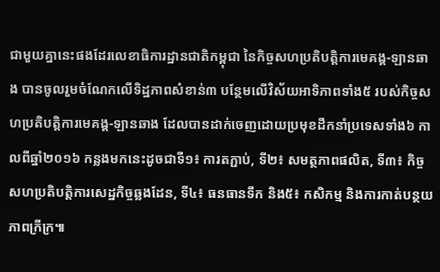ជាមួយគ្នានេះផងដែរលេខាធិការដ្ឋានជាតិកម្ពុជា នៃកិច្ចសហប្រតិបត្តិការមេគង្គ-ឡានឆាង បានចូលរួមចំណែកលើទិដ្ឋភាពសំខាន់៣ បន្ថែមលើវិស័យអាទិភាពទាំង៥ របស់កិច្ចសហប្រតិបត្តិការមេគង្គ-ឡានឆាង ដែលបានដាក់ចេញដោយប្រមុខដឹកនាំប្រទេសទាំង៦ កាលពីឆ្នាំ២០១៦ កន្លងមកនេះដូចជាទី១៖ ការតភ្ជាប់, ទី២៖ សមត្ថភាពផលិត, ទី៣៖ កិច្ចសហប្រតិបត្តិការសេដ្ឋកិច្ចឆ្លងដែន, ទី៤៖ ធនធានទឹក និង៥៖ កសិកម្ម និងការកាត់បន្ថយភាពក្រីក្រ៕